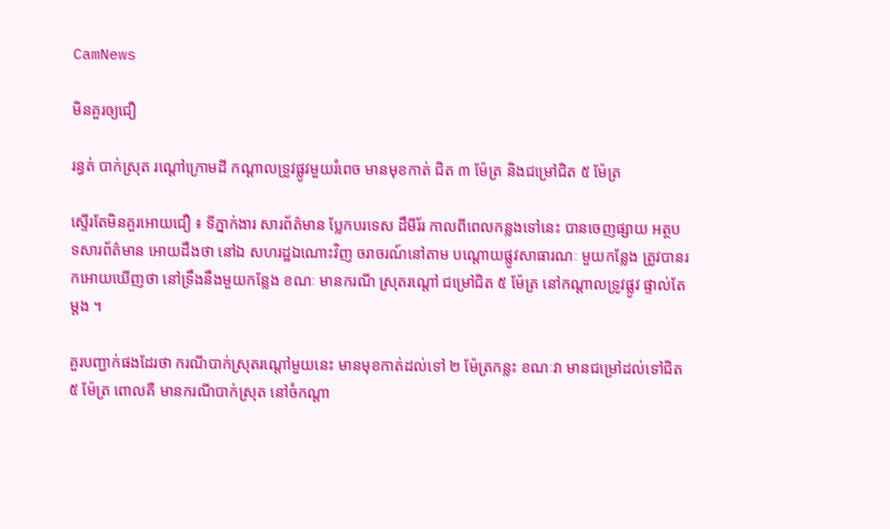CamNews

មិនគួរឲ្យជឿ

រន្ធត់ បាក់ស្រុត រណ្តៅក្រោមដី កណ្តាលទ្រូវផ្លូវមួយរំពេច មានមុខកាត់ ជិត ៣ ម៉ែត្រ និងជម្រៅជិត ៥ ម៉ែត្រ

ស្ទើរតែមិនគួរអោយជឿ ៖ ទីភ្នាក់ងារ សារព័ត៌មាន ប្លែកបរទេស ដឹមីរ័រ កាលពីពេលកន្លងទៅនេះ បានចេញផ្សាយ អត្ថបទសារព័ត៌មាន អោយដឹងថា នៅឯ សហរដ្ឋឯណោះវិញ ចរាចរណ៍នៅតាម បណ្តោយផ្លូវសាធារណៈ មួយកន្លែង ត្រូវបានរកអោយឃើញថា នៅទ្រឹងនឹងមួយកន្លែង ខណៈ មានករណី ស្រុតរណ្តៅ ជម្រៅជិត ៥ ម៉ែត្រ នៅកណ្តាលទ្រូវផ្លូវ ផ្ទាល់តែម្តង ។

គួរបញ្ជាក់ផងដែរថា ករណីបាក់ស្រុតរណ្តៅមួយនេះ មានមុខកាត់ដល់ទៅ ២ ម៉ែត្រកន្លះ ខណៈវា មានជម្រៅដល់ទៅជិត ៥ ម៉ែត្រ ពោលគឺ មានករណីបាក់ស្រុត នៅចំកណ្តា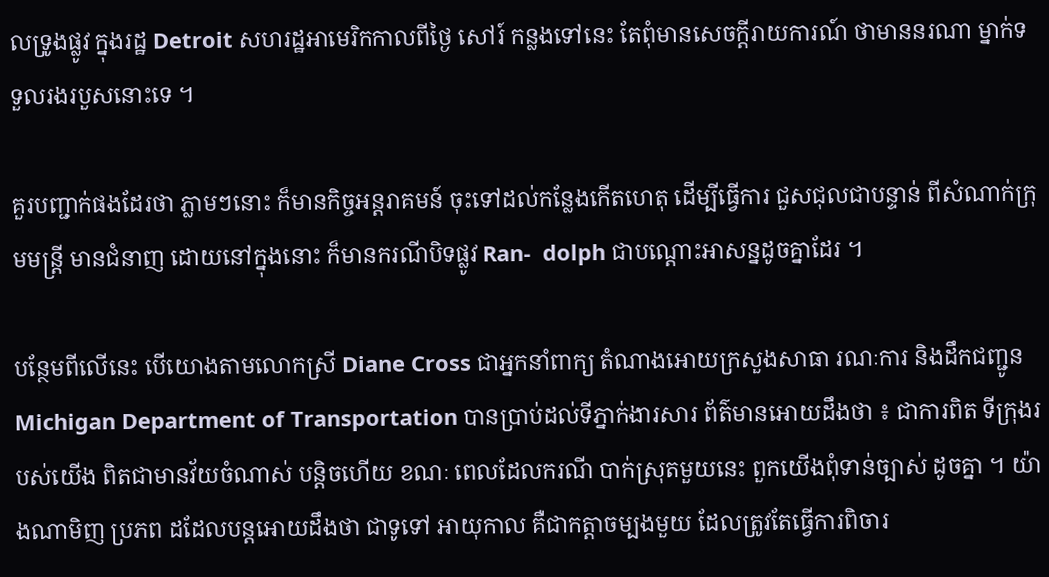លទ្រូងផ្លូវ ក្នុងរដ្ឋ Detroit សហរដ្ឋអាមេរិកកាលពីថ្ងៃ សៅរ៍ កន្លងទៅនេះ តែពុំមានសេចក្តីរាយការណ៍ ថាមាននរណា ម្នាក់ទទួលរងរបួសនោះទេ ។

គួរបញ្ជាក់ផងដែរថា ភ្លាមៗនោះ ក៏មានកិច្ចអន្តរាគមន៍ ចុះទៅដល់កន្លែងកើតហេតុ ដើម្បីធ្វើការ ជួសជុលជាបន្ទាន់ ពីសំណាក់ក្រុមមន្រ្តី មានជំនាញ ដោយនៅក្នុងនោះ ក៏មានករណីបិទផ្លូវ Ran-  dolph ជាបណ្តោះអាសន្នដូចគ្នាដែរ ។

បន្ថែមពីលើនេះ បើយោងតាមលោកស្រី Diane Cross ជាអ្នកនាំពាក្យ តំណាងអោយក្រសួងសាធា រណៈការ និងដឹកជញ្ជូន Michigan Department of Transportation បានប្រាប់ដល់ទីភ្នាក់ងារសារ ព័ត៌មានអោយដឹងថា ៖ ជាការពិត ទីក្រុងរបស់យើង ពិតជាមានវ័យចំណាស់ បន្តិចហើយ ខណៈ ពេលដែលករណី បាក់ស្រុតមួយនេះ ពួកយើងពុំទាន់ច្បាស់ ដូចគ្នា ។ យ៉ាងណាមិញ ប្រភព ដដែលបន្តអោយដឹងថា ជាទូទៅ អាយុកាល គឺជាកត្តាចម្បងមួយ ដែលត្រូវតែធ្វើការពិចារ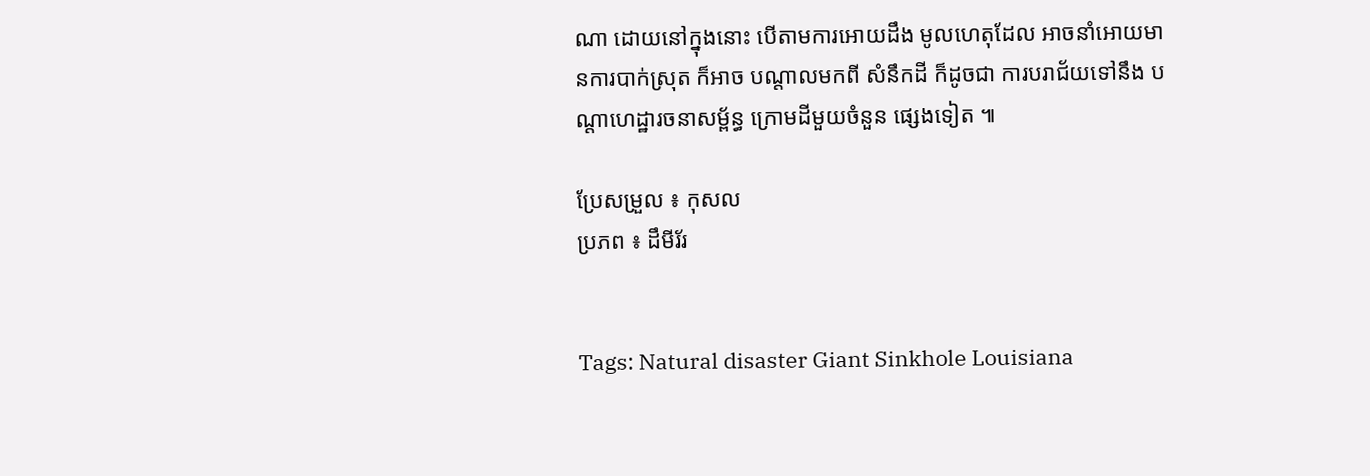ណា ដោយនៅក្នុងនោះ បើតាមការអោយដឹង មូលហេតុដែល អាចនាំអោយមានការបាក់ស្រុត ក៏អាច បណ្តាលមកពី សំនឹកដី ក៏ដូចជា ការបរាជ័យទៅនឹង បណ្តាហេដ្ឋារចនាសម្ព័ន្ធ ក្រោមដីមួយចំនួន ផ្សេងទៀត ៕

ប្រែសម្រួល ៖ កុសល
ប្រភព ៖ ដឹមីរ័រ


Tags: Natural disaster Giant Sinkhole Louisiana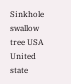Sinkhole swallow tree USA United state